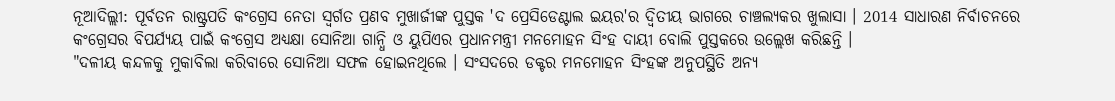ନୂଆଦିଲ୍ଲୀ: ପୂର୍ବତନ ରାଷ୍ଟ୍ରପତି କଂଗ୍ରେସ ନେତା ସ୍ବର୍ଗତ ପ୍ରଣବ ମୁଖାର୍ଜୀଙ୍କ ପୁସ୍ତକ 'ଦ ପ୍ରେସିଡେଣ୍ଟାଲ ଇୟର'ର ଦ୍ବିତୀୟ ଭାଗରେ ଚାଞ୍ଚଲ୍ୟକର ଖୁଲାସା । 2014 ସାଧାରଣ ନିର୍ବାଚନରେ କଂଗ୍ରେସର ବିପର୍ଯ୍ୟୟ ପାଇଁ କଂଗ୍ରେସ ଅଧ୍ୟକ୍ଷା ସୋନିଆ ଗାନ୍ଧି ଓ ୟୁପିଏର ପ୍ରଧାନମନ୍ତ୍ରୀ ମନମୋହନ ସିଂହ ଦାୟୀ ବୋଲି ପୁସ୍ତକରେ ଉଲ୍ଲେଖ କରିଛନ୍ତି ।
"ଦଳୀୟ କନ୍ଦଳକୁ ମୁକାବିଲା କରିବାରେ ସୋନିଆ ସଫଳ ହୋଇନଥିଲେ । ସଂସଦରେ ଡକ୍ଟର ମନମୋହନ ସିଂହଙ୍କ ଅନୁପସ୍ଥିତି ଅନ୍ୟ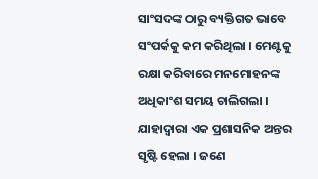ସାଂସଦଙ୍କ ଠାରୁ ବ୍ୟକ୍ତିଗତ ଭାବେ ସଂପର୍କକୁ କମ କରିଥିଲା । ମେଣ୍ଟକୁ ରକ୍ଷା କରିବାରେ ମନମୋହନଙ୍କ ଅଧିକାଂଶ ସମୟ ଚାଲିଗଲା । ଯାହାଦ୍ବାରା ଏକ ପ୍ରଶାସନିକ ଅନ୍ତର ସୃଷ୍ଟି ହେଲା । ଜଣେ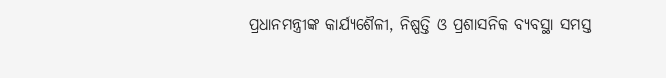ପ୍ରଧାନମନ୍ତ୍ରୀଙ୍କ କାର୍ଯ୍ୟଶୈଳୀ, ନିଷ୍ପତ୍ତି ଓ ପ୍ରଶାସନିକ ବ୍ୟବସ୍ଥା ସମସ୍ତ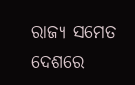ରାଜ୍ୟ ସମେତ ଦେଶରେ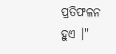ପ୍ରତିଫଳନ ହୁଏ ।"